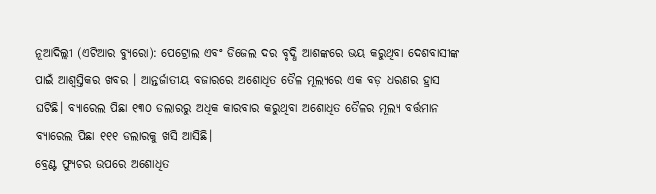ନୂଆଦିଲ୍ଲୀ (ଏଟିଆର ବ୍ୟୁରୋ): ପେଟ୍ରୋଲ ଏବଂ ଡିଜେଲ ଦର ବୃଦ୍ଧି ଆଶଙ୍କରେ ଭୟ କରୁଥିବା ଦେଶବାସୀଙ୍କ ପାଇଁ ଆଶ୍ୱସ୍ତିକର ଖବର । ଆନ୍ତର୍ଜାତୀୟ ବଜାରରେ ଅଶୋଧିତ ତୈଳ ମୂଲ୍ୟରେ ଏକ ବଡ଼ ଧରଣର ହ୍ରାସ ଘଟିଛି। ବ୍ୟାରେଲ ପିଛା ୧୩୦ ଡଲାରରୁ ଅଧିକ କାରବାର କରୁଥିବା ଅଶୋଧିତ ତୈଳର ମୂଲ୍ୟ ବର୍ତ୍ତମାନ ବ୍ୟାରେଲ ପିଛା ୧୧୧ ଡଲାରକୁ ଖସି ଆସିଛି।
ବ୍ରେଣ୍ଟ ଫ୍ୟୁଚର ଉପରେ ଅଶୋଧିତ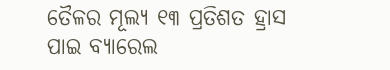ତୈଳର ମୂଲ୍ୟ ୧୩ ପ୍ରତିଶତ ହ୍ରାସ ପାଇ ବ୍ୟାରେଲ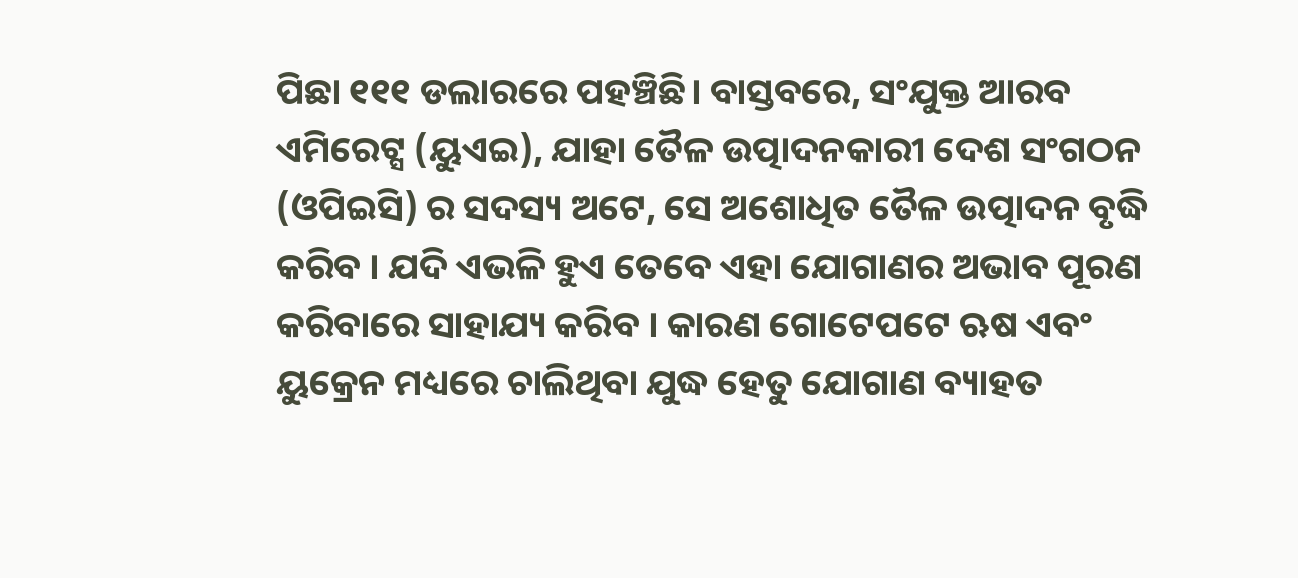ପିଛା ୧୧୧ ଡଲାରରେ ପହଞ୍ଚିଛି। ବାସ୍ତବରେ, ସଂଯୁକ୍ତ ଆରବ ଏମିରେଟ୍ସ (ୟୁଏଇ), ଯାହା ତୈଳ ଉତ୍ପାଦନକାରୀ ଦେଶ ସଂଗଠନ (ଓପିଇସି) ର ସଦସ୍ୟ ଅଟେ, ସେ ଅଶୋଧିତ ତୈଳ ଉତ୍ପାଦନ ବୃଦ୍ଧି କରିବ । ଯଦି ଏଭଳି ହୁଏ ତେବେ ଏହା ଯୋଗାଣର ଅଭାବ ପୂରଣ କରିବାରେ ସାହାଯ୍ୟ କରିବ । କାରଣ ଗୋଟେପଟେ ଋଷ ଏବଂ ୟୁକ୍ରେନ ମଧ୍ୟରେ ଚାଲିଥିବା ଯୁଦ୍ଧ ହେତୁ ଯୋଗାଣ ବ୍ୟାହତ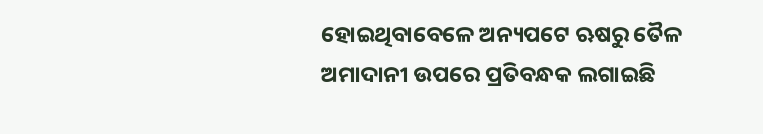ହୋଇଥିବାବେଳେ ଅନ୍ୟପଟେ ଋଷରୁ ତୈଳ ଅମାଦାନୀ ଉପରେ ପ୍ରତିବନ୍ଧକ ଲଗାଇଛି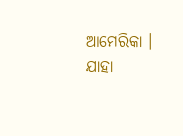ଆମେରିକା । ଯାହା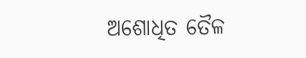ଅଶୋଧିତ ତୈଳ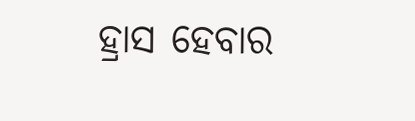ହ୍ରାସ ହେବାର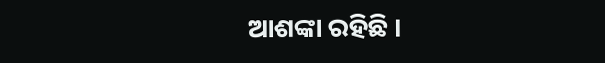ଆଶଙ୍କା ରହିଛି ।